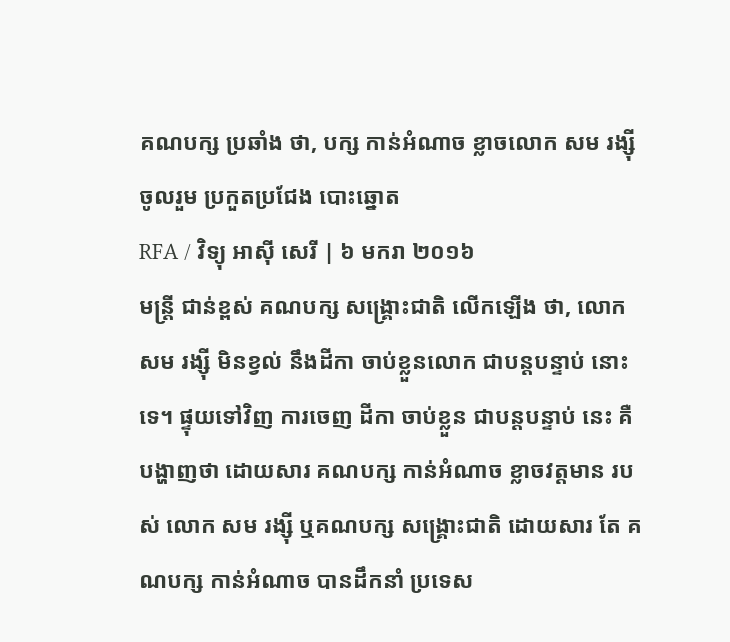គណបក្ស ប្រឆាំង ថា, បក្ស កាន់អំណាច ខ្លាចលោក សម រង្ស៊ី ចូលរួម ប្រកួតប្រជែង បោះឆ្នោត
RFA / វិទ្យុ អាស៊ី សេរី | ៦ មករា ២០១៦
មន្ត្រី ជាន់ខ្ពស់ គណបក្ស សង្គ្រោះជាតិ លើកឡើង ថា, លោក សម រង្ស៊ី មិនខ្វល់ នឹងដីកា ចាប់ខ្លួនលោក ជាបន្តបន្ទាប់ នោះទេ។ ផ្ទុយទៅវិញ ការចេញ ដីកា ចាប់ខ្លួន ជាបន្តបន្ទាប់ នេះ គឺ បង្ហាញថា ដោយសារ គណបក្ស កាន់អំណាច ខ្លាចវត្តមាន របស់ លោក សម រង្ស៊ី ឬគណបក្ស សង្គ្រោះជាតិ ដោយសារ តែ គណបក្ស កាន់អំណាច បានដឹកនាំ ប្រទេស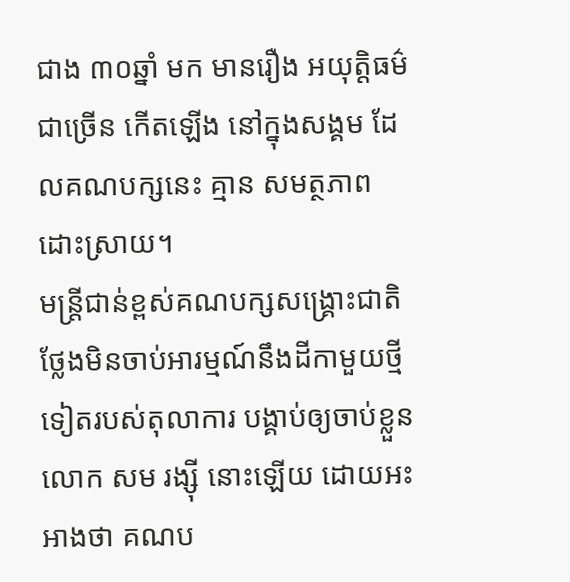ជាង ៣០ឆ្នាំ មក មានរឿង អយុត្តិធម៌ ជាច្រើន កើតឡើង នៅក្នុងសង្គម ដែលគណបក្សនេះ គ្មាន សមត្ថភាព ដោះស្រាយ។
មន្ត្រីជាន់ខ្ពស់គណបក្សសង្គ្រោះជាតិ ថ្លែងមិនចាប់អារម្មណ៍នឹងដីកាមួយថ្មីទៀតរបស់តុលាការ បង្គាប់ឲ្យចាប់ខ្លួន លោក សម រង្ស៊ី នោះឡើយ ដោយអះអាងថា គណប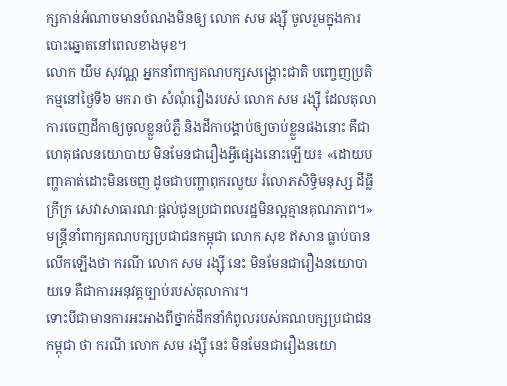ក្សកាន់អំណាចមានបំណងមិនឲ្យ លោក សម រង្ស៊ី ចូលរួមក្នុងការបោះឆ្នោតនៅពេលខាងមុខ។
លោក យឹម សុវណ្ណ អ្នកនាំពាក្យគណបក្សសង្គ្រោះជាតិ បញ្ចេញប្រតិកម្មនៅថ្ងៃទី៦ មករា ថា សំណុំរឿងរបស់ លោក សម រង្ស៊ី ដែលតុលាការចេញដីកាឲ្យចូលខ្លួនបំភ្លឺ និងដីកាបង្គាប់ឲ្យចាប់ខ្លួនផងនោះ គឺជាហេតុផលនយោបាយ មិនមែនជារឿងអ្វីផ្សេងនោះឡើយ៖ «ដោយបញ្ហាគាត់ដោះមិនចេញ ដូចជាបញ្ហាពុករលួយ រំលោភសិទ្ធិមនុស្ស ដីធ្លី ក្រីក្រ សេវាសាធារណៈផ្ដល់ជូនប្រជាពលរដ្ឋមិនល្អគ្មានគុណភាព។»
មន្ត្រីនាំពាក្យគណបក្សប្រជាជនកម្ពុជា លោក សុខ ឥសាន ធ្លាប់បានលើកឡើងថា ករណី លោក សម រង្ស៊ី នេះ មិនមែនជារឿងនយោបាយទេ គឺជាការអនុវត្តច្បាប់របស់តុលាការ។
ទោះបីជាមានការអះអាងពីថ្នាក់ដឹកនាំកំពូលរបស់គណបក្សប្រជាជន កម្ពុជា ថា ករណី លោក សម រង្ស៊ី នេះ មិនមែនជារឿងនយោ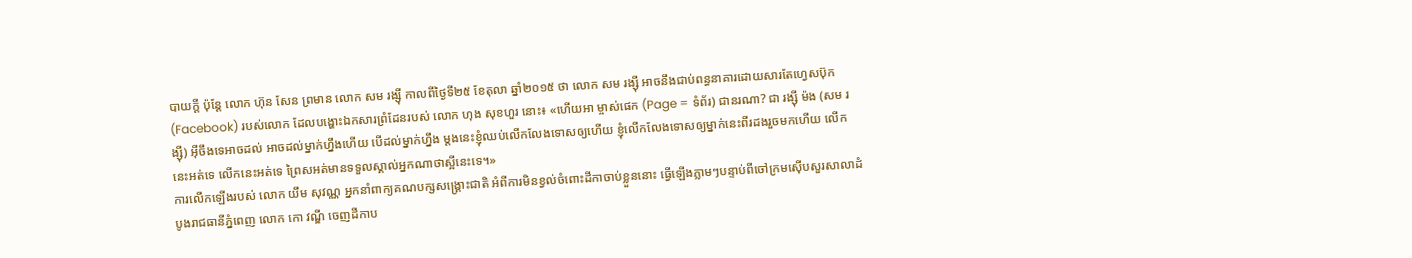បាយក្ដី ប៉ុន្តែ លោក ហ៊ុន សែន ព្រមាន លោក សម រង្ស៊ី កាលពីថ្ងៃទី២៥ ខែតុលា ឆ្នាំ២០១៥ ថា លោក សម រង្ស៊ី អាចនឹងជាប់ពន្ធនាគារដោយសារតែហ្វេសប៊ុក (Facebook) របស់លោក ដែលបង្ហោះឯកសារព្រំដែនរបស់ លោក ហុង សុខហួរ នោះ៖ «ហើយអា ម្ចាស់ផេក (Page = ទំព័រ) ជានរណា? ជា រង្ស៊ី ម៉ង (សម រង្ស៊ី) អ៊ីចឹងទេអាចដល់ អាចដល់ម្នាក់ហ្នឹងហើយ បើដល់ម្នាក់ហ្នឹង ម្តងនេះខ្ញុំឈប់លើកលែងទោសឲ្យហើយ ខ្ញុំលើកលែងទោសឲ្យម្នាក់នេះពីរដងរួចមកហើយ លើកនេះអត់ទេ លើកនេះអត់ទេ ព្រៃសអត់មានទទួលស្គាល់អ្នកណាថាស្អីនេះទេ។»
ការលើកឡើងរបស់ លោក យឹម សុវណ្ណ អ្នកនាំពាក្យគណបក្សសង្គ្រោះជាតិ អំពីការមិនខ្វល់ចំពោះដីកាចាប់ខ្លួននោះ ធ្វើឡើងភ្លាមៗបន្ទាប់ពីចៅក្រមស៊ើបសួរសាលាដំបូងរាជធានីភ្នំពេញ លោក កោ វណ្ឌី ចេញដីកាប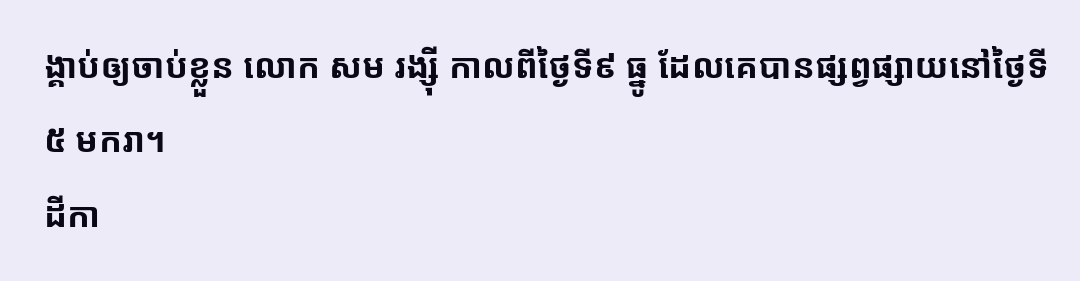ង្គាប់ឲ្យចាប់ខ្លួន លោក សម រង្ស៊ី កាលពីថ្ងៃទី៩ ធ្នូ ដែលគេបានផ្សព្វផ្សាយនៅថ្ងៃទី៥ មករា។
ដីកា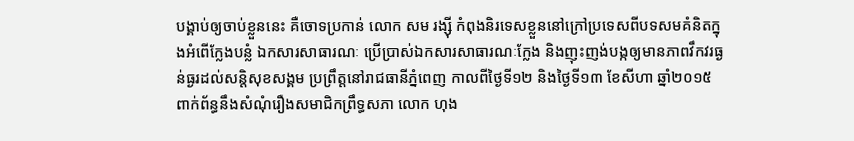បង្គាប់ឲ្យចាប់ខ្លួននេះ គឺចោទប្រកាន់ លោក សម រង្ស៊ី កំពុងនិរទេសខ្លួននៅក្រៅប្រទេសពីបទសមគំនិតក្នុងអំពើក្លែងបន្លំ ឯកសារសាធារណៈ ប្រើប្រាស់ឯកសារសាធារណៈក្លែង និងញុះញង់បង្កឲ្យមានភាពវឹកវរធ្ងន់ធ្ងរដល់សន្តិសុខសង្គម ប្រព្រឹត្តនៅរាជធានីភ្នំពេញ កាលពីថ្ងៃទី១២ និងថ្ងៃទី១៣ ខែសីហា ឆ្នាំ២០១៥ ពាក់ព័ន្ធនឹងសំណុំរឿងសមាជិកព្រឹទ្ធសភា លោក ហុង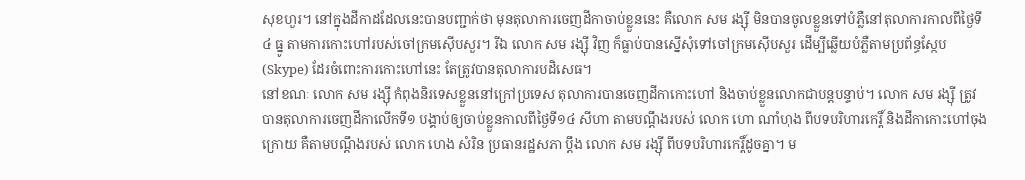សុខហួរ។ នៅក្នុងដីកាដដែលនេះបានបញ្ជាក់ថា មុនតុលាការចេញដីកាចាប់ខ្លួននេះ គឺលោក សម រង្ស៊ី មិនបានចូលខ្លួនទៅបំភ្លឺនៅតុលាការកាលពីថ្ងៃទី៤ ធ្នូ តាមការកោះហៅរបស់ចៅក្រមស៊ើបសួរ។ រីឯ លោក សម រង្ស៊ី វិញ ក៏ធ្លាប់បានស្នើសុំទៅចៅក្រមស៊ើបសួរ ដើម្បីឆ្លើយបំភ្លឺតាមប្រព័ន្ធស្កែប (Skype) ដែរចំពោះការកោះហៅនេះ តែត្រូវបានតុលាការបដិសេធ។
នៅខណៈ លោក សម រង្ស៊ី កំពុងនិរទេសខ្លួននៅក្រៅប្រទេស តុលាការបានចេញដីកាកោះហៅ និងចាប់ខ្លួនលោកជាបន្តបន្ទាប់។ លោក សម រង្ស៊ី ត្រូវបានតុលាការចេញដីកាលើកទី១ បង្គាប់ឲ្យចាប់ខ្លួនកាលពីថ្ងៃទី១៤ សីហា តាមបណ្ដឹងរបស់ លោក ហោ ណាំហុង ពីបទបរិហារកេរ្តិ៍ និងដីកាកោះហៅចុងក្រោយ គឺតាមបណ្ដឹងរបស់ លោក ហេង សំរិន ប្រធានរដ្ឋសភា ប្ដឹង លោក សម រង្ស៊ី ពីបទបរិហារកេរ្តិ៍ដូចគ្នា។ ម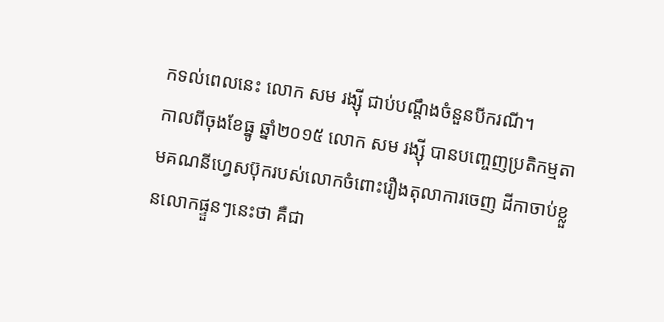កទល់ពេលនេះ លោក សម រង្ស៊ី ជាប់បណ្ដឹងចំនួនបីករណី។
កាលពីចុងខែធ្នូ ឆ្នាំ២០១៥ លោក សម រង្ស៊ី បានបញ្ចេញប្រតិកម្មតាមគណនីហ្វេសប៊ុករបស់លោកចំពោះរឿងតុលាការចេញ ដីកាចាប់ខ្លួនលោកផ្ទួនៗនេះថា គឺជា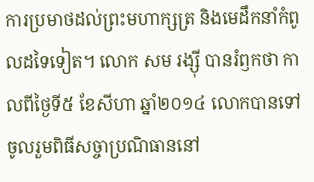ការប្រមាថដល់ព្រះមហាក្សត្រ និងមេដឹកនាំកំពូលដទៃទៀត។ លោក សម រង្ស៊ី បានរំឭកថា កាលពីថ្ងៃទី៥ ខែសីហា ឆ្នាំ២០១៤ លោកបានទៅចូលរួមពិធីសច្ចាប្រណិធាននៅ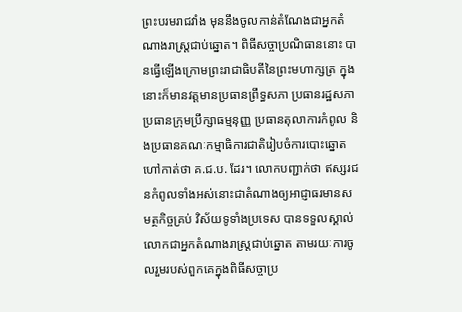ព្រះបរមរាជវាំង មុននឹងចូលកាន់តំណែងជាអ្នកតំណាងរាស្ត្រជាប់ឆ្នោត។ ពិធីសច្ចាប្រណិធាននោះ បានធ្វើឡើងក្រោមព្រះរាជាធិបតីនៃព្រះមហាក្សត្រ ក្នុងនោះក៏មានវត្តមានប្រធានព្រឹទ្ធសភា ប្រធានរដ្ឋសភា ប្រធានក្រុមប្រឹក្សាធម្មនុញ្ញ ប្រធានតុលាការកំពូល និងប្រធានគណៈកម្មាធិការជាតិរៀបចំការបោះឆ្នោត ហៅកាត់ថា គ.ជ.ប. ដែរ។ លោកបញ្ជាក់ថា ឥស្សរជនកំពូលទាំងអស់នោះជាតំណាងឲ្យអាជ្ញាធរមានសមត្ថកិច្ចគ្រប់ វិស័យទូទាំងប្រទេស បានទទួលស្គាល់លោកជាអ្នកតំណាងរាស្ត្រជាប់ឆ្នោត តាមរយៈការចូលរួមរបស់ពួកគេក្នុងពិធីសច្ចាប្រ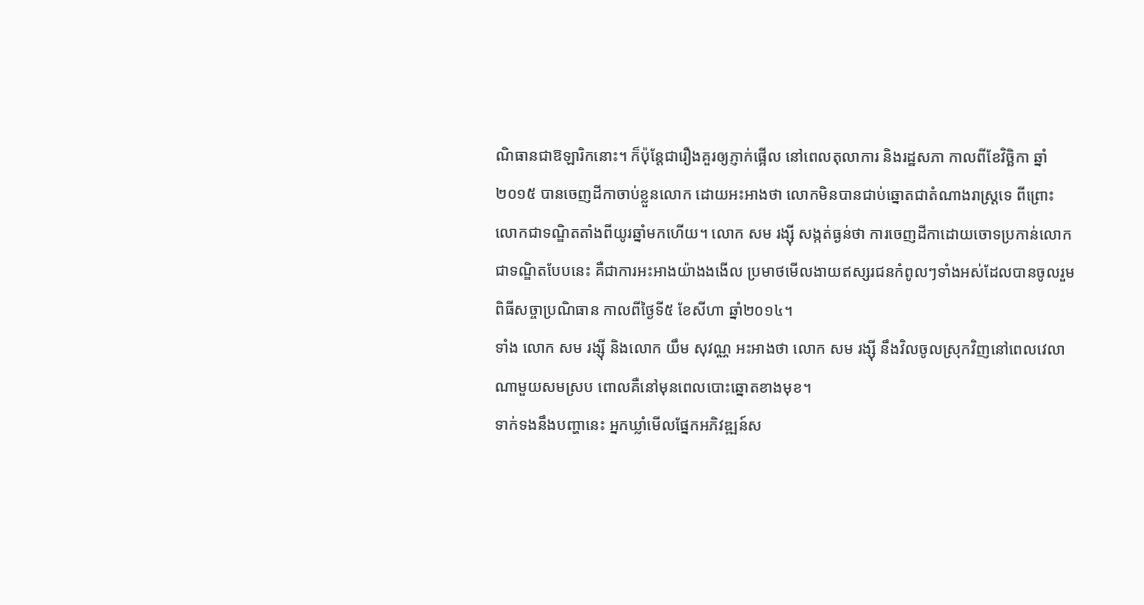ណិធានជាឱឡារិកនោះ។ ក៏ប៉ុន្តែជារឿងគួរឲ្យភ្ញាក់ផ្អើល នៅពេលតុលាការ និងរដ្ឋសភា កាលពីខែវិច្ឆិកា ឆ្នាំ២០១៥ បានចេញដីកាចាប់ខ្លួនលោក ដោយអះអាងថា លោកមិនបានជាប់ឆ្នោតជាតំណាងរាស្ត្រទេ ពីព្រោះលោកជាទណ្ឌិតតាំងពីយូរឆ្នាំមកហើយ។ លោក សម រង្ស៊ី សង្កត់ធ្ងន់ថា ការចេញដីកាដោយចោទប្រកាន់លោកជាទណ្ឌិតបែបនេះ គឺជាការអះអាងយ៉ាងងងើល ប្រមាថមើលងាយឥស្សរជនកំពូលៗទាំងអស់ដែលបានចូលរួមពិធីសច្ចាប្រណិធាន កាលពីថ្ងៃទី៥ ខែសីហា ឆ្នាំ២០១៤។
ទាំង លោក សម រង្ស៊ី និងលោក យឹម សុវណ្ណ អះអាងថា លោក សម រង្ស៊ី នឹងវិលចូលស្រុកវិញនៅពេលវេលាណាមួយសមស្រប ពោលគឺនៅមុនពេលបោះឆ្នោតខាងមុខ។
ទាក់ទងនឹងបញ្ហានេះ អ្នកឃ្លាំមើលផ្នែកអភិវឌ្ឍន៍ស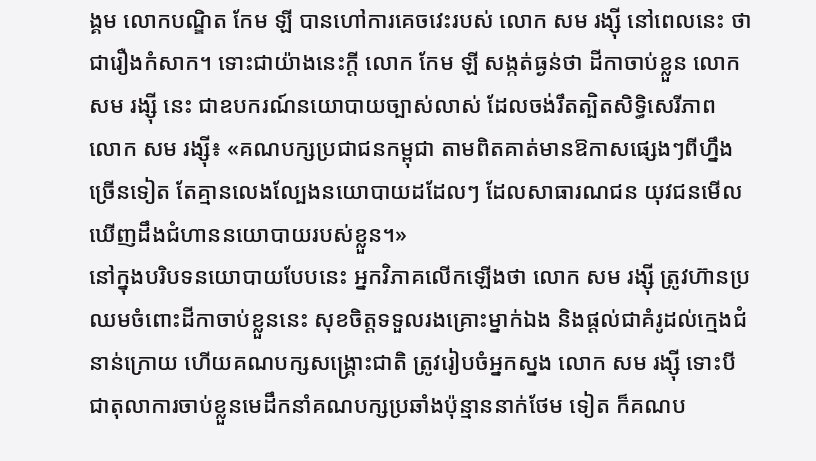ង្គម លោកបណ្ឌិត កែម ឡី បានហៅការគេចវេះរបស់ លោក សម រង្ស៊ី នៅពេលនេះ ថាជារឿងកំសាក។ ទោះជាយ៉ាងនេះក្ដី លោក កែម ឡី សង្កត់ធ្ងន់ថា ដីកាចាប់ខ្លួន លោក សម រង្ស៊ី នេះ ជាឧបករណ៍នយោបាយច្បាស់លាស់ ដែលចង់រឹតត្បិតសិទ្ធិសេរីភាព លោក សម រង្ស៊ី៖ «គណបក្សប្រជាជនកម្ពុជា តាមពិតគាត់មានឱកាសផ្សេងៗពីហ្នឹងច្រើនទៀត តែគ្មានលេងល្បែងនយោបាយដដែលៗ ដែលសាធារណជន យុវជនមើលឃើញដឹងជំហាននយោបាយរបស់ខ្លួន។»
នៅក្នុងបរិបទនយោបាយបែបនេះ អ្នកវិភាគលើកឡើងថា លោក សម រង្ស៊ី ត្រូវហ៊ានប្រឈមចំពោះដីកាចាប់ខ្លួននេះ សុខចិត្តទទួលរងគ្រោះម្នាក់ឯង និងផ្ដល់ជាគំរូដល់ក្មេងជំនាន់ក្រោយ ហើយគណបក្សសង្គ្រោះជាតិ ត្រូវរៀបចំអ្នកស្នង លោក សម រង្ស៊ី ទោះបីជាតុលាការចាប់ខ្លួនមេដឹកនាំគណបក្សប្រឆាំងប៉ុន្មាននាក់ថែម ទៀត ក៏គណប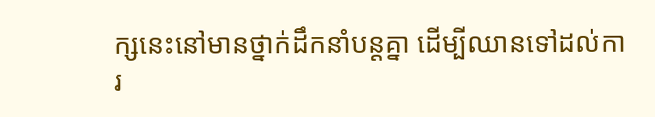ក្សនេះនៅមានថ្នាក់ដឹកនាំបន្តគ្នា ដើម្បីឈានទៅដល់ការ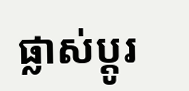ផ្លាស់ប្ដូរ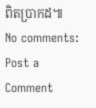ពិតប្រាកដ៕
No comments:
Post a Comment